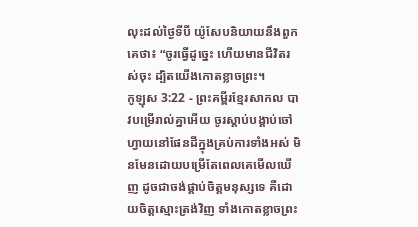លុះដល់ថ្ងៃទីបី យ៉ូសែបនិយាយនឹងពួកគេថា៖ “ចូរធ្វើដូច្នេះ ហើយមានជីវិតរស់ចុះ ដ្បិតយើងកោតខ្លាចព្រះ។
កូឡុស 3:22 - ព្រះគម្ពីរខ្មែរសាកល បាវបម្រើរាល់គ្នាអើយ ចូរស្ដាប់បង្គាប់ចៅហ្វាយនៅផែនដីក្នុងគ្រប់ការទាំងអស់ មិនមែនដោយបម្រើតែពេលគេមើលឃើញ ដូចជាចង់ផ្គាប់ចិត្តមនុស្សទេ គឺដោយចិត្តស្មោះត្រង់វិញ ទាំងកោតខ្លាចព្រះ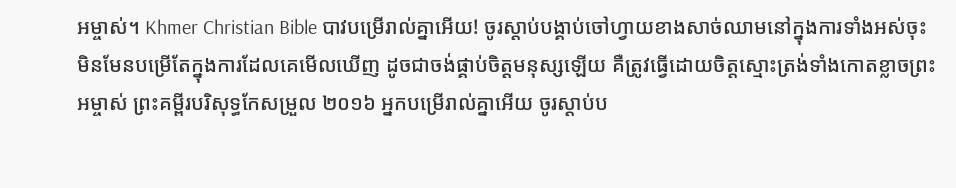អម្ចាស់។ Khmer Christian Bible បាវបម្រើរាល់គ្នាអើយ! ចូរស្ដាប់បង្គាប់ចៅហ្វាយខាងសាច់ឈាមនៅក្នុងការទាំងអស់ចុះ មិនមែនបម្រើតែក្នុងការដែលគេមើលឃើញ ដូចជាចង់ផ្គាប់ចិត្ដមនុស្សឡើយ គឺត្រូវធ្វើដោយចិត្ដស្មោះត្រង់ទាំងកោតខ្លាចព្រះអម្ចាស់ ព្រះគម្ពីរបរិសុទ្ធកែសម្រួល ២០១៦ អ្នកបម្រើរាល់គ្នាអើយ ចូរស្តាប់ប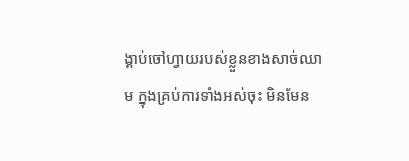ង្គាប់ចៅហ្វាយរបស់ខ្លួនខាងសាច់ឈាម ក្នុងគ្រប់ការទាំងអស់ចុះ មិនមែន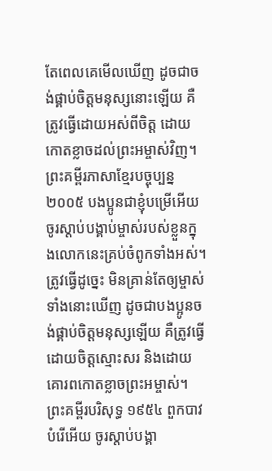តែពេលគេមើលឃើញ ដូចជាចង់ផ្គាប់ចិត្តមនុស្សនោះឡើយ គឺត្រូវធ្វើដោយអស់ពីចិត្ត ដោយកោតខ្លាចដល់ព្រះអម្ចាស់វិញ។ ព្រះគម្ពីរភាសាខ្មែរបច្ចុប្បន្ន ២០០៥ បងប្អូនជាខ្ញុំបម្រើអើយ ចូរស្ដាប់បង្គាប់ម្ចាស់របស់ខ្លួនក្នុងលោកនេះគ្រប់ចំពូកទាំងអស់។ ត្រូវធ្វើដូច្នេះ មិនគ្រាន់តែឲ្យម្ចាស់ទាំងនោះឃើញ ដូចជាបងប្អូនចង់ផ្គាប់ចិត្តមនុស្សឡើយ គឺត្រូវធ្វើដោយចិត្តស្មោះសរ និងដោយគោរពកោតខ្លាចព្រះអម្ចាស់។ ព្រះគម្ពីរបរិសុទ្ធ ១៩៥៤ ពួកបាវបំរើអើយ ចូរស្តាប់បង្គា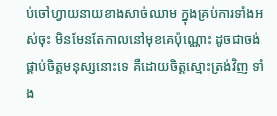ប់ចៅហ្វាយនាយខាងសាច់ឈាម ក្នុងគ្រប់ការទាំងអស់ចុះ មិនមែនតែកាលនៅមុខគេប៉ុណ្ណោះ ដូចជាចង់ផ្គាប់ចិត្តមនុស្សនោះទេ គឺដោយចិត្តស្មោះត្រង់វិញ ទាំង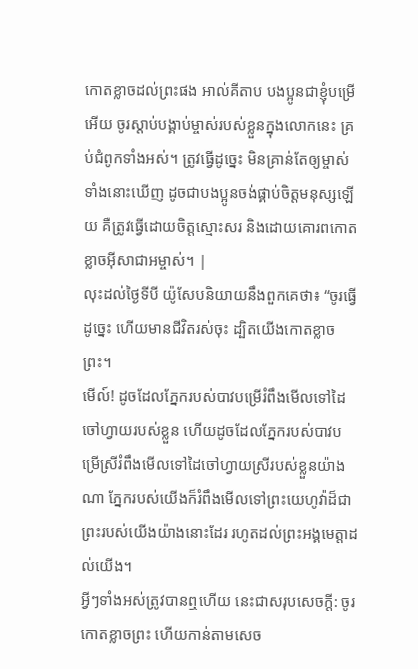កោតខ្លាចដល់ព្រះផង អាល់គីតាប បងប្អូនជាខ្ញុំបម្រើអើយ ចូរស្ដាប់បង្គាប់ម្ចាស់របស់ខ្លួនក្នុងលោកនេះ គ្រប់ជំពូកទាំងអស់។ ត្រូវធ្វើដូច្នេះ មិនគ្រាន់តែឲ្យម្ចាស់ទាំងនោះឃើញ ដូចជាបងប្អូនចង់ផ្គាប់ចិត្ដមនុស្សឡើយ គឺត្រូវធ្វើដោយចិត្ដស្មោះសរ និងដោយគោរពកោតខ្លាចអ៊ីសាជាអម្ចាស់។ |
លុះដល់ថ្ងៃទីបី យ៉ូសែបនិយាយនឹងពួកគេថា៖ “ចូរធ្វើដូច្នេះ ហើយមានជីវិតរស់ចុះ ដ្បិតយើងកោតខ្លាចព្រះ។
មើល៍! ដូចដែលភ្នែករបស់បាវបម្រើរំពឹងមើលទៅដៃចៅហ្វាយរបស់ខ្លួន ហើយដូចដែលភ្នែករបស់បាវបម្រើស្រីរំពឹងមើលទៅដៃចៅហ្វាយស្រីរបស់ខ្លួនយ៉ាងណា ភ្នែករបស់យើងក៏រំពឹងមើលទៅព្រះយេហូវ៉ាដ៏ជាព្រះរបស់យើងយ៉ាងនោះដែរ រហូតដល់ព្រះអង្គមេត្តាដល់យើង។
អ្វីៗទាំងអស់ត្រូវបានឮហើយ នេះជាសរុបសេចក្ដី: ចូរកោតខ្លាចព្រះ ហើយកាន់តាមសេច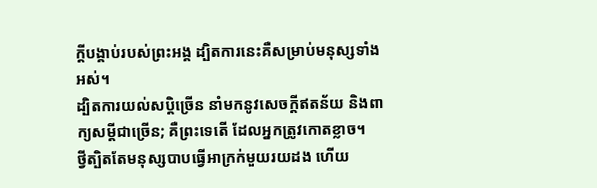ក្ដីបង្គាប់របស់ព្រះអង្គ ដ្បិតការនេះគឺសម្រាប់មនុស្សទាំងអស់។
ដ្បិតការយល់សប្តិច្រើន នាំមកនូវសេចក្ដីឥតន័យ និងពាក្យសម្ដីជាច្រើន; គឺព្រះទេតើ ដែលអ្នកត្រូវកោតខ្លាច។
ថ្វីត្បិតតែមនុស្សបាបធ្វើអាក្រក់មួយរយដង ហើយ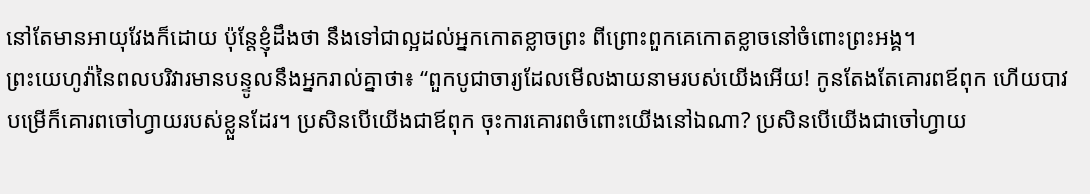នៅតែមានអាយុវែងក៏ដោយ ប៉ុន្តែខ្ញុំដឹងថា នឹងទៅជាល្អដល់អ្នកកោតខ្លាចព្រះ ពីព្រោះពួកគេកោតខ្លាចនៅចំពោះព្រះអង្គ។
ព្រះយេហូវ៉ានៃពលបរិវារមានបន្ទូលនឹងអ្នករាល់គ្នាថា៖ “ពួកបូជាចារ្យដែលមើលងាយនាមរបស់យើងអើយ! កូនតែងតែគោរពឪពុក ហើយបាវបម្រើក៏គោរពចៅហ្វាយរបស់ខ្លួនដែរ។ ប្រសិនបើយើងជាឪពុក ចុះការគោរពចំពោះយើងនៅឯណា? ប្រសិនបើយើងជាចៅហ្វាយ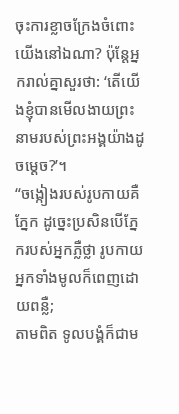ចុះការខ្លាចក្រែងចំពោះយើងនៅឯណា? ប៉ុន្តែអ្នករាល់គ្នាសួរថា: ‘តើយើងខ្ញុំបានមើលងាយព្រះនាមរបស់ព្រះអង្គយ៉ាងដូចម្ដេច?’។
“ចង្កៀងរបស់រូបកាយគឺភ្នែក ដូច្នេះប្រសិនបើភ្នែករបស់អ្នកភ្លឺថ្លា រូបកាយអ្នកទាំងមូលក៏ពេញដោយពន្លឺ;
តាមពិត ទូលបង្គំក៏ជាម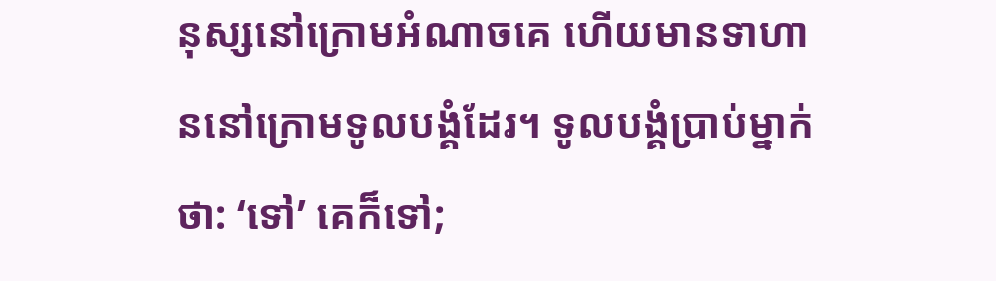នុស្សនៅក្រោមអំណាចគេ ហើយមានទាហាននៅក្រោមទូលបង្គំដែរ។ ទូលបង្គំប្រាប់ម្នាក់ថា: ‘ទៅ’ គេក៏ទៅ;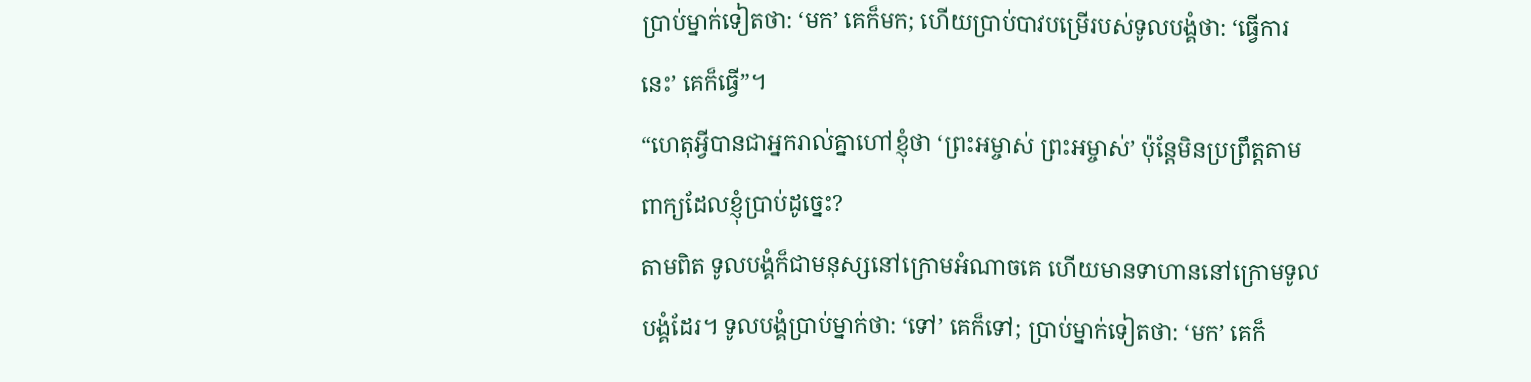ប្រាប់ម្នាក់ទៀតថា: ‘មក’ គេក៏មក; ហើយប្រាប់បាវបម្រើរបស់ទូលបង្គំថា: ‘ធ្វើការនេះ’ គេក៏ធ្វើ”។
“ហេតុអ្វីបានជាអ្នករាល់គ្នាហៅខ្ញុំថា ‘ព្រះអម្ចាស់ ព្រះអម្ចាស់’ ប៉ុន្តែមិនប្រព្រឹត្តតាមពាក្យដែលខ្ញុំប្រាប់ដូច្នេះ?
តាមពិត ទូលបង្គំក៏ជាមនុស្សនៅក្រោមអំណាចគេ ហើយមានទាហាននៅក្រោមទូលបង្គំដែរ។ ទូលបង្គំប្រាប់ម្នាក់ថា: ‘ទៅ’ គេក៏ទៅ; ប្រាប់ម្នាក់ទៀតថា: ‘មក’ គេក៏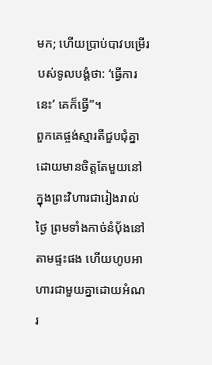មក; ហើយប្រាប់បាវបម្រើរបស់ទូលបង្គំថា: ‘ធ្វើការនេះ’ គេក៏ធ្វើ”។
ពួកគេផ្ចង់ស្មារតីជួបជុំគ្នាដោយមានចិត្តតែមួយនៅក្នុងព្រះវិហារជារៀងរាល់ថ្ងៃ ព្រមទាំងកាច់នំប៉័ងនៅតាមផ្ទះផង ហើយហូបអាហារជាមួយគ្នាដោយអំណរ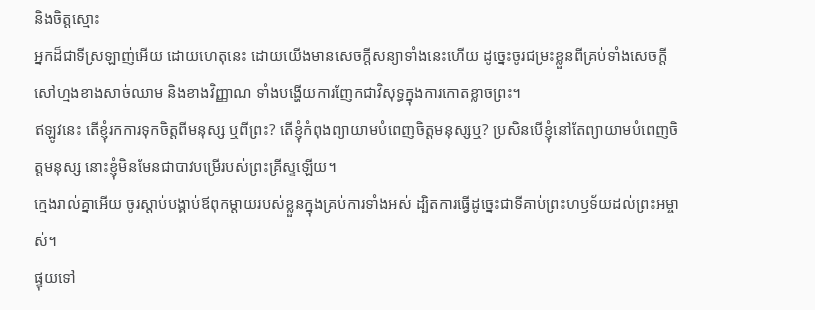និងចិត្តស្មោះ
អ្នកដ៏ជាទីស្រឡាញ់អើយ ដោយហេតុនេះ ដោយយើងមានសេចក្ដីសន្យាទាំងនេះហើយ ដូច្នេះចូរជម្រះខ្លួនពីគ្រប់ទាំងសេចក្ដីសៅហ្មងខាងសាច់ឈាម និងខាងវិញ្ញាណ ទាំងបង្ហើយការញែកជាវិសុទ្ធក្នុងការកោតខ្លាចព្រះ។
ឥឡូវនេះ តើខ្ញុំរកការទុកចិត្តពីមនុស្ស ឬពីព្រះ? តើខ្ញុំកំពុងព្យាយាមបំពេញចិត្តមនុស្សឬ? ប្រសិនបើខ្ញុំនៅតែព្យាយាមបំពេញចិត្តមនុស្ស នោះខ្ញុំមិនមែនជាបាវបម្រើរបស់ព្រះគ្រីស្ទឡើយ។
ក្មេងរាល់គ្នាអើយ ចូរស្ដាប់បង្គាប់ឪពុកម្ដាយរបស់ខ្លួនក្នុងគ្រប់ការទាំងអស់ ដ្បិតការធ្វើដូច្នេះជាទីគាប់ព្រះហឫទ័យដល់ព្រះអម្ចាស់។
ផ្ទុយទៅ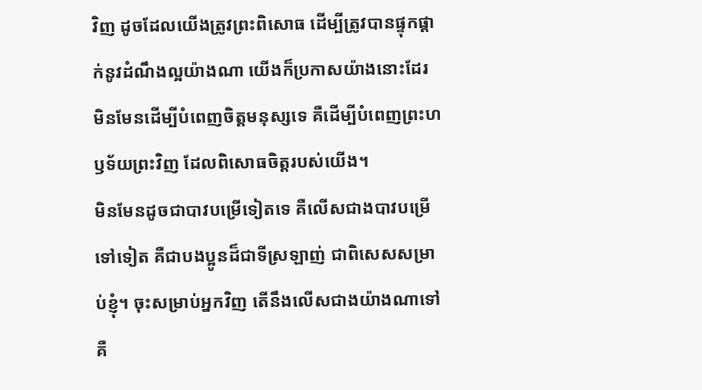វិញ ដូចដែលយើងត្រូវព្រះពិសោធ ដើម្បីត្រូវបានផ្ទុកផ្ដាក់នូវដំណឹងល្អយ៉ាងណា យើងក៏ប្រកាសយ៉ាងនោះដែរ មិនមែនដើម្បីបំពេញចិត្តមនុស្សទេ គឺដើម្បីបំពេញព្រះហឫទ័យព្រះវិញ ដែលពិសោធចិត្តរបស់យើង។
មិនមែនដូចជាបាវបម្រើទៀតទេ គឺលើសជាងបាវបម្រើទៅទៀត គឺជាបងប្អូនដ៏ជាទីស្រឡាញ់ ជាពិសេសសម្រាប់ខ្ញុំ។ ចុះសម្រាប់អ្នកវិញ តើនឹងលើសជាងយ៉ាងណាទៅ គឺ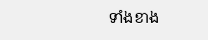ទាំងខាង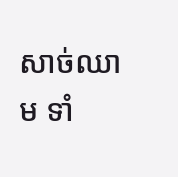សាច់ឈាម ទាំ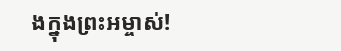ងក្នុងព្រះអម្ចាស់!